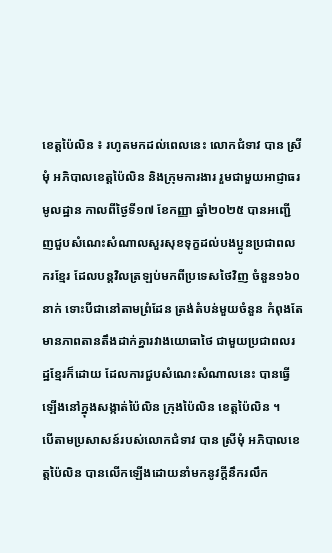ខេត្តប៉ៃលិន ៖ រហូតមកដល់ពេលនេះ លោកជំទាវ បាន ស្រីមុំ អភិបាលខេត្តប៉ៃលិន និងក្រុមការងារ រួមជាមួយអាជ្ញាធរមូលដ្ឋាន កាលពីថ្ងៃទី១៧ ខែកញ្ញា ឆ្នាំ២០២៥ បានអញ្ជើញជួបសំណេះសំណាលសួរសុខទុក្ខដល់បងប្អូនប្រជាពលករខ្មែរ ដែលបន្តវិលត្រឡប់មកពីប្រទេសថៃវិញ ចំនួន១៦០នាក់ ទោះបីជានៅតាមព្រំដែន ត្រង់តំបន់មួយចំនួន កំពុងតែមានភាពតានតឹងដាក់គ្នារវាងយោធាថៃ ជាមួយប្រជាពលរដ្ឋខ្មែរក៏ដោយ ដែលការជួបសំណេះសំណាលនេះ បានធ្វើឡើងនៅក្នុងសង្កាត់ប៉ៃលិន ក្រុងប៉ៃលិន ខេត្តប៉ៃលិន ។
បើតាមប្រសាសន៍របស់លោកជំទាវ បាន ស្រីមុំ អភិបាលខេត្តប៉ៃលិន បានលើកឡើងដោយនាំមកនូវក្ដីនឹករលឹក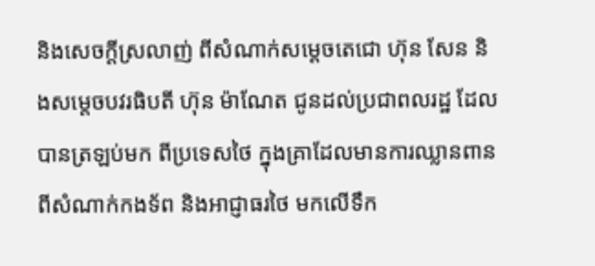និងសេចក្ដីស្រលាញ់ ពីសំណាក់សម្តេចតេជោ ហ៊ុន សែន និងសម្តេចបវរធិបតី ហ៊ុន ម៉ាណែត ជូនដល់ប្រជាពលរដ្ឋ ដែលបានត្រឡប់មក ពីប្រទេសថៃ ក្នុងគ្រាដែលមានការឈ្លានពានពីសំណាក់កងទ័ព និងអាជ្ញាធរថៃ មកលើទឹក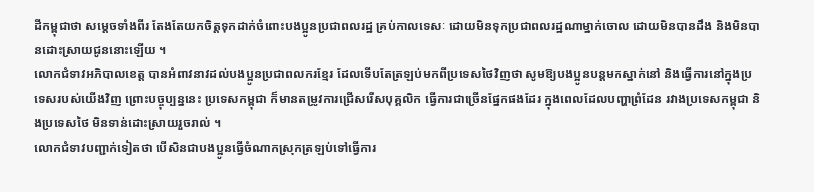ដីកម្ពុជាថា សម្តេចទាំងពីរ តែងតែយកចិត្តទុកដាក់ចំពោះបងប្អូនប្រជាពលរដ្ឋ គ្រប់កាលទេសៈ ដោយមិនទុកប្រជាពលរដ្ឋណាម្នាក់ចោល ដោយមិនបានដឹង និងមិនបានដោះស្រាយជូននោះឡើយ ។
លោកជំទាវអភិបាលខេត្ត បានអំពាវនាវដល់បងប្អូនប្រជាពលករខ្មែរ ដែលទើបតែត្រឡប់មកពីប្រទេសថៃវិញថា សូមឱ្យបងប្អូនបន្ដមកស្នាក់នៅ និងធ្វើការនៅក្នុងប្រទេសរបស់យើងវិញ ព្រោះបច្ចុប្បន្ននេះ ប្រទេសកម្ពុជា ក៏មានតម្រូវការជ្រើសរើសបុគ្គលិក ធ្វើការជាច្រើនផ្នែកផងដែរ ក្នុងពេលដែលបញ្ហាព្រំដែន រវាងប្រទេសកម្ពុជា និងប្រទេសថៃ មិនទាន់ដោះស្រាយរួចរាល់ ។
លោកជំទាវបញ្ជាក់ទៀតថា បើសិនជាបងប្អូនធ្វើចំណាកស្រុកត្រឡប់ទៅធ្វើការ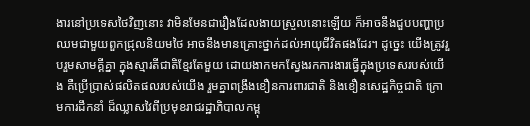ងារនៅប្រទេសថៃវិញនោះ វាមិនមែនជារឿងដែលងាយស្រួលនោះឡើយ ក៏អាចនឹងជួបបញ្ហាប្រឈមជាមួយពួកជ្រុលនិយមថៃ អាចនឹងមានគ្រោះថ្នាក់ដល់អាយុជីវិតផងដែរ។ ដូច្នេះ យើងត្រូវរួបរួមសាមគ្គីគ្នា ក្នុងស្មារតីជាតិខ្មែរតែមួយ ដោយងាកមកស្វែងរកការងារធ្វើក្នុងប្រទេសរបស់យើង គឺប្រើប្រាស់ផលិតផលរបស់យើង រួមគ្នាពង្រឹងខឿនការពារជាតិ និងខឿនសេដ្ឋកិច្ចជាតិ ក្រោមការដឹកនាំ ដ៏ឈ្លាសវៃពីប្រមុខរាជរដ្ឋាភិបាលកម្ពុ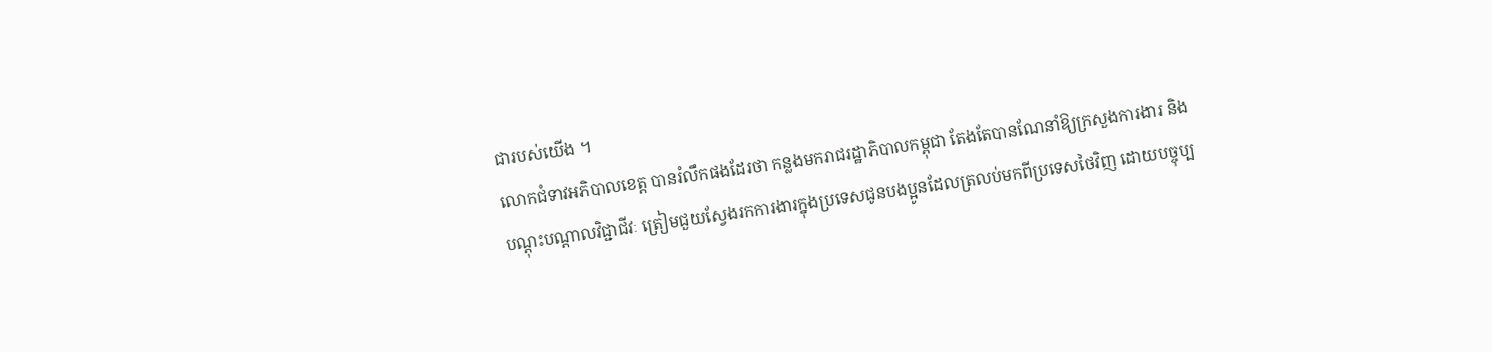ជារបស់យើង ។
លោកជំទាវអភិបាលខេត្ត បានរំលឹកផងដែរថា កន្លងមករាជរដ្ឋាភិបាលកម្ពុជា តែងតែបានណែនាំឱ្យក្រសួងការងារ និងបណ្ដុះបណ្ដាលវិជ្ជាជីវៈ ត្រៀមជួយស្វែងរកការងារក្នុងប្រទេសជូនបងប្អូនដែលត្រលប់មកពីប្រទេសថៃវិញ ដោយបច្ចុប្ប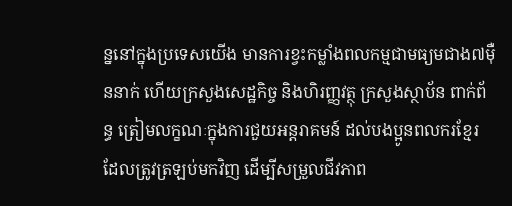ន្ននៅក្នុងប្រទេសយើង មានការខ្វះកម្លាំងពលកម្មជាមធ្យមជាង៧ម៉ឺននាក់ ហើយក្រសួងសេដ្ឋកិច្ច និងហិរញ្ញវត្ថុ ក្រសួងស្ថាប័ន ពាក់ព័ន្ធ ត្រៀមលក្ខណៈក្នុងការជួយអន្តរាគមន៍ ដល់បងប្អូនពលករខ្មែរ ដែលត្រូវត្រឡប់មកវិញ ដើម្បីសម្រួលជីវភាព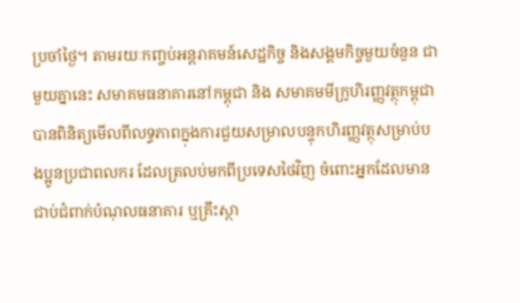ប្រចាំថ្ងៃ។ តាមរយៈកញ្ចប់អន្តរាគមន៍សេដ្ឋកិច្ច និងសង្គមកិច្ចមួយចំនួន ជាមួយគ្នានេះ សមាគមធនាគារនៅកម្ពុជា និង សមាគមមីក្រូហិរញ្ញវត្ថុកម្ពុជា បានពិនិត្យមើលពីលទ្ធភាពក្នុងការជួយសម្រាលបន្ទុកហិរញ្ញវត្ថុសម្រាប់បងប្អូនប្រជាពលករ ដែលត្រលប់មកពីប្រទេសថៃវិញ ចំពោះអ្នកដែលមានជាប់ជំពាក់បំណុលធនាគារ ឬគ្រឹះស្ថា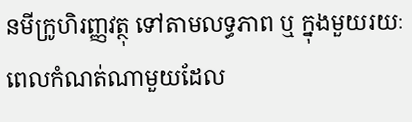នមីក្រូហិរញ្ញវត្ថុ ទៅតាមលទ្ធភាព ឬ ក្នុងមួយរយៈពេលកំណត់ណាមួយដែល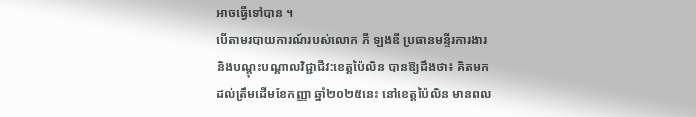អាចធ្វើទៅបាន ។
បើតាមរបាយការណ៍របស់លោក ភី ឡងឌី ប្រធានមន្ទីរការងារ និងបណ្តុះបណ្តាលវិជ្ជាជីវ:ខេត្តប៉ៃលិន បានឱ្យដឹងថា៖ គិតមកដល់ត្រឹមដើមខែកញ្ញា ឆ្នាំ២០២៥នេះ នៅខេត្តប៉ៃលិន មានពល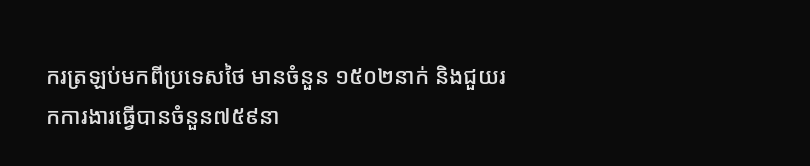ករត្រឡប់មកពីប្រទេសថៃ មានចំនួន ១៥០២នាក់ និងជួយរកការងារធ្វើបានចំនួន៧៥៩នា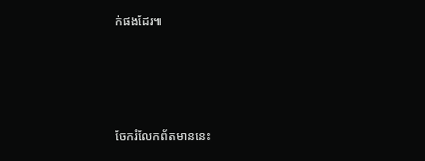ក់ផងដែរ៕







ចែករំលែកព័តមាននេះ